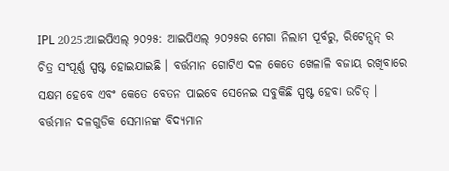IPL 2025:ଆଇପିଏଲ୍ ୨୦୨୫: ଆଇପିଏଲ୍ ୨୦୨୫ର ମେଗା ନିଲାମ ପୂର୍ବରୁ, ରିଟେନ୍ସନ୍ ର ଚିତ୍ର ସଂପୂର୍ଣ୍ଣ ସ୍ପଷ୍ଟ ହୋଇଯାଇଛି । ବର୍ତ୍ତମାନ ଗୋଟିଏ ଦଳ କେତେ ଖେଳାଳି ବଜାୟ ରଖିବାରେ ସକ୍ଷମ ହେବେ ଏବଂ କେତେ ବେତନ ପାଇବେ ସେନେଇ ସବୁକିଛି ସ୍ପଷ୍ଟ ହେବା ଉଚିତ୍ । ବର୍ତ୍ତମାନ ଦଳଗୁଡିକ ସେମାନଙ୍କ ବିଦ୍ୟମାନ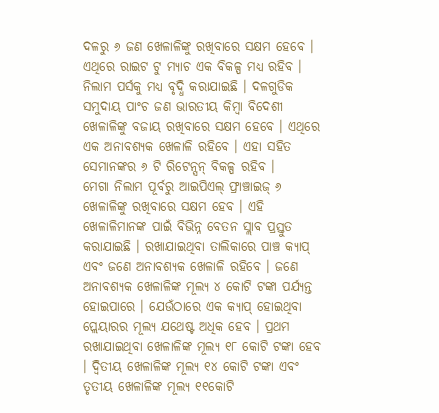ଦଳରୁ ୬ ଜଣ ଖେଳାଳିଙ୍କୁ ରଖିବାରେ ସକ୍ଷମ ହେବେ । ଏଥିରେ ରାଇଟ ଟୁ ମ୍ୟାଚ ଏକ ବିକଳ୍ପ ମଧ୍ୟ ରହିବ । ନିଲାମ ପର୍ସକୁ ମଧ୍ୟ ବୃଦ୍ଧି କରାଯାଇଛି । ଦଳଗୁଡିକ ସମୁଦାୟ ପାଂଚ ଜଣ ଭାରତୀୟ କିମ୍ବା ବିଦେଶୀ ଖେଳାଳିଙ୍କୁ ବଜାୟ ରଖିବାରେ ସକ୍ଷମ ହେବେ । ଏଥିରେ ଏକ ଅନାବଶ୍ୟକ ଖେଳାଳି ରହିବେ । ଏହା ସହିତ ସେମାନଙ୍କର ୬ ଟି ରିଟେନ୍ସନ୍ ବିକଳ୍ପ ରହିବ ।
ମେଗା ନିଲାମ ପୂର୍ବରୁ ଆଇପିଏଲ୍ ଫ୍ରାଞ୍ଚାଇଜ୍ ୬ ଖେଳାଳିଙ୍କୁ ରଖିବାରେ ସକ୍ଷମ ହେବ । ଏହି ଖେଳାଳିମାନଙ୍କ ପାଇଁ ବିଭିନ୍ନ ବେତନ ସ୍ଲାବ ପ୍ରସ୍ତୁତ କରାଯାଇଛି । ରଖାଯାଇଥିବା ତାଲିକାରେ ପାଞ୍ଚ କ୍ୟାପ୍ ଏବଂ ଜଣେ ଅନାବଶ୍ୟକ ଖେଳାଳି ରହିବେ । ଜଣେ ଅନାବଶ୍ୟକ ଖେଳାଳିଙ୍କ ମୂଲ୍ୟ ୪ କୋଟି ଟଙ୍କା ପର୍ଯ୍ୟନ୍ତ ହୋଇପାରେ । ଯେଉଁଠାରେ ଏକ କ୍ୟାପ୍ ହୋଇଥିବା ପ୍ଲେୟାରର ମୂଲ୍ୟ ଯଥେଷ୍ଟ ଅଧିକ ହେବ । ପ୍ରଥମ ରଖାଯାଇଥିବା ଖେଳାଳିଙ୍କ ମୂଲ୍ୟ ୧୮ କୋଟି ଟଙ୍କା ହେବ । ଦ୍ୱିତୀୟ ଖେଳାଳିଙ୍କ ମୂଲ୍ୟ ୧୪ କୋଟି ଟଙ୍କା ଏବଂ ତୃତୀୟ ଖେଳାଳିଙ୍କ ମୂଲ୍ୟ ୧୧କୋଟି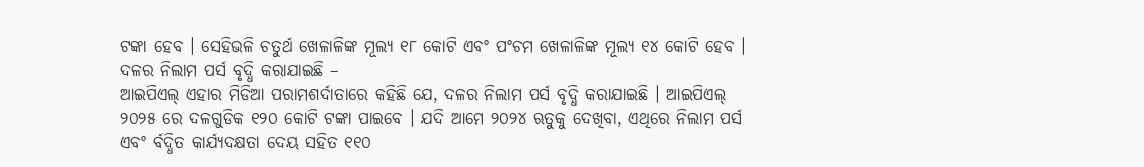ଟଙ୍କା ହେବ । ସେହିଭଳି ଚତୁର୍ଥ ଖେଳାଳିଙ୍କ ମୂଲ୍ୟ ୧୮ କୋଟି ଏବଂ ପଂଚମ ଖେଳାଳିଙ୍କ ମୂଲ୍ୟ ୧୪ କୋଟି ହେବ ।
ଦଳର ନିଲାମ ପର୍ସ ବୃଦ୍ଧି କରାଯାଇଛି –
ଆଇପିଏଲ୍ ଏହାର ମିଡିଆ ପରାମଶର୍ଦାତାରେ କହିଛି ଯେ, ଦଳର ନିଲାମ ପର୍ସ ବୃଦ୍ଧି କରାଯାଇଛି । ଆଇପିଏଲ୍ ୨୦୨୫ ରେ ଦଳଗୁଡିକ ୧୨୦ କୋଟି ଟଙ୍କା ପାଇବେ । ଯଦି ଆମେ ୨୦୨୪ ଋତୁକୁ ଦେଖିବା, ଏଥିରେ ନିଲାମ ପର୍ସ ଏବଂ ର୍ବଦ୍ଧିତ କାର୍ଯ୍ୟଦକ୍ଷତା ଦେୟ ସହିତ ୧୧୦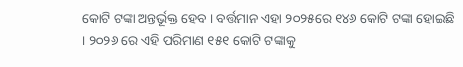କୋଟି ଟଙ୍କା ଅନ୍ତର୍ଭୂକ୍ତ ହେବ । ବର୍ତ୍ତମାନ ଏହା ୨୦୨୫ରେ ୧୪୬ କୋଟି ଟଙ୍କା ହୋଇଛି । ୨୦୨୬ ରେ ଏହି ପରିମାଣ ୧୫୧ କୋଟି ଟଙ୍କାକୁ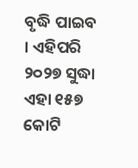ବୃଦ୍ଧି ପାଇବ । ଏହିପରି ୨୦୨୭ ସୁଦ୍ଧା ଏହା ୧୫୭ କୋଟି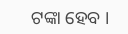ଟଙ୍କା ହେବ ।